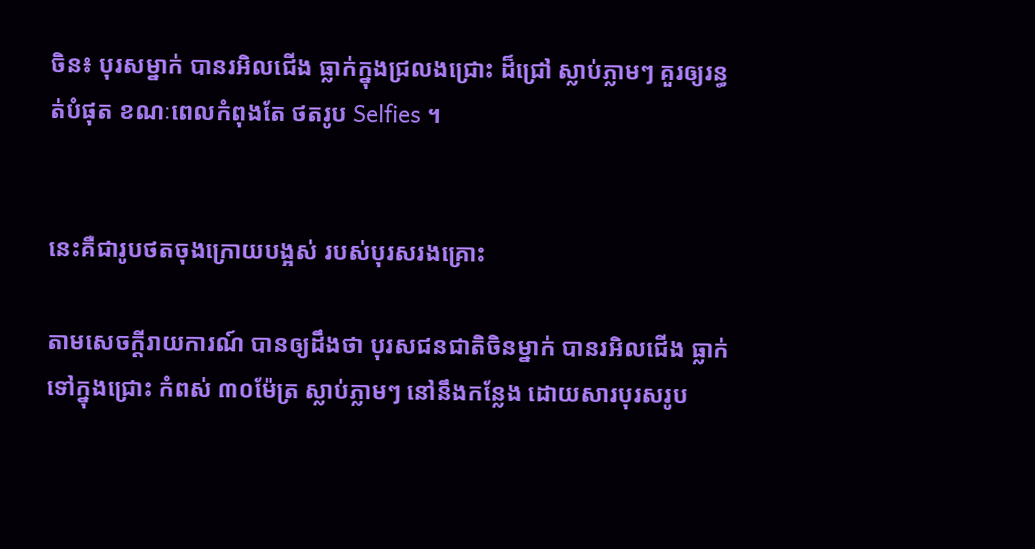ចិន៖ បុរសម្នាក់ បានរអិលជើង ធ្លាក់ក្នុងជ្រលងជ្រោះ ដ៏ជ្រៅ ស្លាប់ភ្លាមៗ គួរឲ្យរន្ធត់បំផុត ខណៈពេលកំពុងតែ ថតរូប Selfies ។


នេះគឺជារូបថតចុងក្រោយបង្អស់ របស់បុរសរងគ្រោះ

តាមសេចក្តីរាយការណ៍ បានឲ្យដឹងថា បុរសជនជាតិចិនម្នាក់ បានរអិលជើង ធ្លាក់ទៅក្នុងជ្រោះ កំពស់ ៣០ម៉ែត្រ ស្លាប់ភ្លាមៗ នៅនឹងកន្លែង ដោយសារបុរសរូប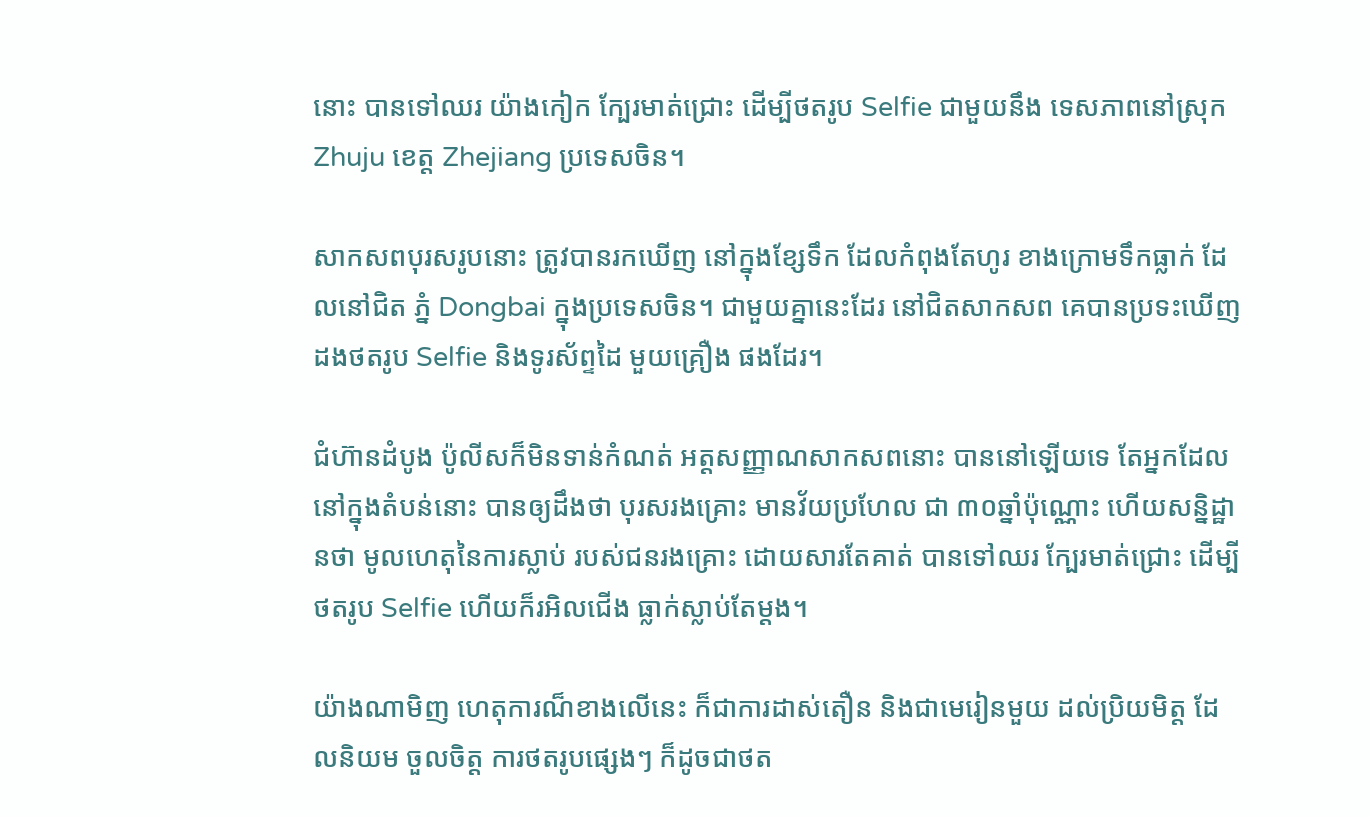នោះ បានទៅឈរ យ៉ាងកៀក ក្បែរមាត់ជ្រោះ ដើម្បីថតរូប Selfie ជាមួយនឹង ទេសភាពនៅស្រុក Zhuju ខេត្ត Zhejiang ប្រទេសចិន។

សាកសពបុរសរូបនោះ ត្រូវបានរកឃើញ នៅក្នុងខ្សែទឹក ដែលកំពុងតែហូរ ខាងក្រោមទឹកធ្លាក់ ដែលនៅជិត ភ្នំ Dongbai ក្នុងប្រទេសចិន។ ជាមួយគ្នានេះដែរ នៅជិតសាកសព គេបានប្រទះឃើញ ដងថតរូប Selfie និងទូរស័ព្ទដៃ មួយគ្រឿង ផងដែរ។

ជំហ៊ានដំបូង ប៉ូលីសក៏មិនទាន់កំណត់ អត្ដសញ្ញាណសាកសពនោះ បាននៅឡើយទេ តែអ្នកដែល នៅក្នុងតំបន់នោះ បានឲ្យដឹងថា បុរសរងគ្រោះ មានវ័យប្រហែល ជា ៣០ឆ្នាំប៉ុណ្ណោះ ហើយសន្និដ្ឋានថា មូលហេតុនៃការស្លាប់ របស់ជនរងគ្រោះ ដោយសារតែគាត់ បានទៅឈរ ក្បែរមាត់ជ្រោះ ដើម្បីថតរូប Selfie ហើយក៏រអិលជើង ធ្លាក់ស្លាប់តែម្តង។

យ៉ាងណាមិញ ហេតុការណ៏ខាងលើនេះ ក៏ជាការដាស់តឿន និងជាមេរៀនមួយ ដល់ប្រិយមិត្ត ដែលនិយម ចួលចិត្ត ការថតរូបផ្សេងៗ ក៏ដូចជាថត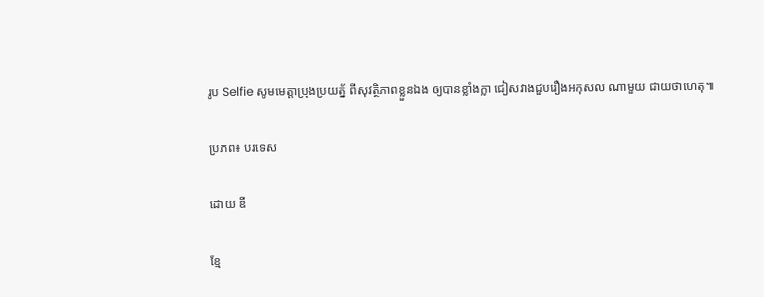រូប Selfie សូមមេត្តាប្រុងប្រយត្ន័ ពីសុវត្ថិភាពខ្លួនឯង ឲ្យបានខ្លាំងក្លា ជៀសវាងជួបរឿងអកុសល ណាមួយ ជាយថាហេតុ៕

ប្រភព៖ បរទេស

ដោយ ឌី

ខ្មែ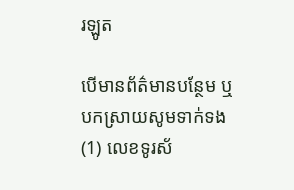រឡូត

បើមានព័ត៌មានបន្ថែម ឬ បកស្រាយសូមទាក់ទង (1) លេខទូរស័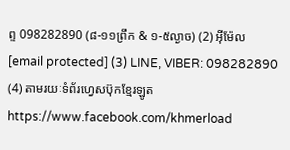ព្ទ 098282890 (៨-១១ព្រឹក & ១-៥ល្ងាច) (2) អ៊ីម៉ែល [email protected] (3) LINE, VIBER: 098282890 (4) តាមរយៈទំព័រហ្វេសប៊ុកខ្មែរឡូត https://www.facebook.com/khmerload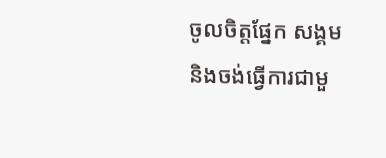ចូលចិត្តផ្នែក សង្គម និងចង់ធ្វើការជាមួ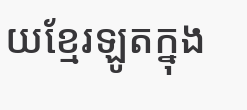យខ្មែរឡូតក្នុង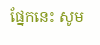ផ្នែកនេះ សូម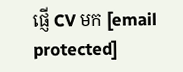ផ្ញើ CV មក [email protected]